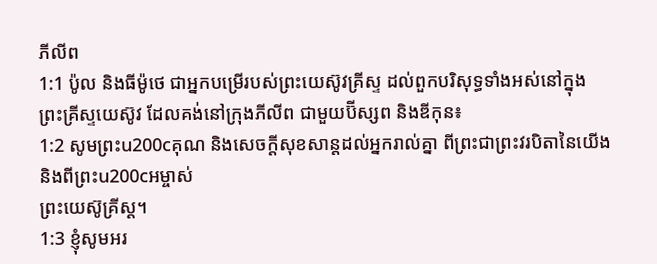ភីលីព
1:1 ប៉ូល និងធីម៉ូថេ ជាអ្នកបម្រើរបស់ព្រះយេស៊ូវគ្រីស្ទ ដល់ពួកបរិសុទ្ធទាំងអស់នៅក្នុង
ព្រះគ្រីស្ទយេស៊ូវ ដែលគង់នៅក្រុងភីលីព ជាមួយប៊ីស្សព និងឌីកុន៖
1:2 សូមព្រះu200cគុណ និងសេចក្ដីសុខសាន្តដល់អ្នករាល់គ្នា ពីព្រះជាព្រះវរបិតានៃយើង និងពីព្រះu200cអម្ចាស់
ព្រះយេស៊ូគ្រីស្ត។
1:3 ខ្ញុំសូមអរ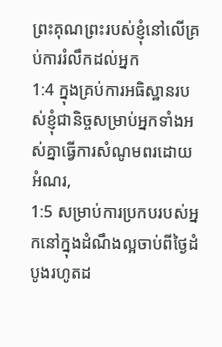ព្រះគុណព្រះរបស់ខ្ញុំនៅលើគ្រប់ការរំលឹកដល់អ្នក
1:4 ក្នុងគ្រប់ការអធិស្ឋានរបស់ខ្ញុំជានិច្ចសម្រាប់អ្នកទាំងអស់គ្នាធ្វើការសំណូមពរដោយអំណរ,
1:5 សម្រាប់ការប្រកបរបស់អ្នកនៅក្នុងដំណឹងល្អចាប់ពីថ្ងៃដំបូងរហូតដ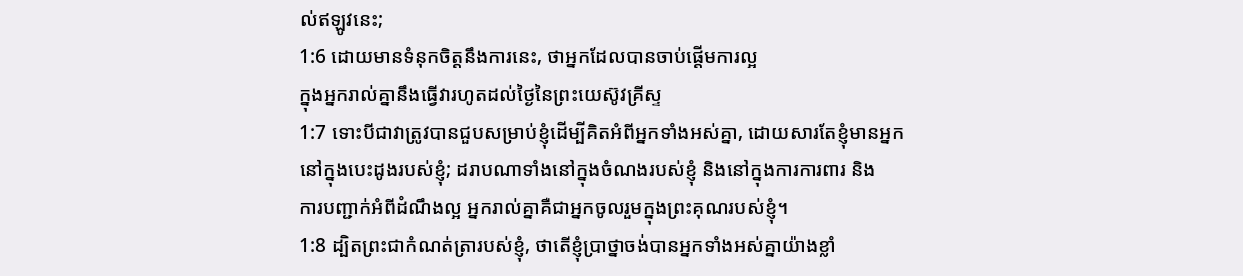ល់ឥឡូវនេះ;
1:6 ដោយមានទំនុកចិត្តនឹងការនេះ, ថាអ្នកដែលបានចាប់ផ្តើមការល្អ
ក្នុងអ្នករាល់គ្នានឹងធ្វើវារហូតដល់ថ្ងៃនៃព្រះយេស៊ូវគ្រីស្ទ
1:7 ទោះបីជាវាត្រូវបានជួបសម្រាប់ខ្ញុំដើម្បីគិតអំពីអ្នកទាំងអស់គ្នា, ដោយសារតែខ្ញុំមានអ្នក
នៅក្នុងបេះដូងរបស់ខ្ញុំ; ដរាបណាទាំងនៅក្នុងចំណងរបស់ខ្ញុំ និងនៅក្នុងការការពារ និង
ការបញ្ជាក់អំពីដំណឹងល្អ អ្នករាល់គ្នាគឺជាអ្នកចូលរួមក្នុងព្រះគុណរបស់ខ្ញុំ។
1:8 ដ្បិតព្រះជាកំណត់ត្រារបស់ខ្ញុំ, ថាតើខ្ញុំប្រាថ្នាចង់បានអ្នកទាំងអស់គ្នាយ៉ាងខ្លាំ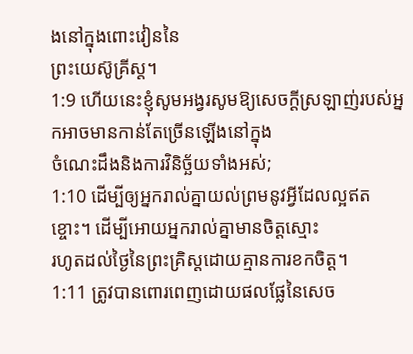ងនៅក្នុងពោះវៀននៃ
ព្រះយេស៊ូគ្រីស្ត។
1:9 ហើយនេះខ្ញុំសូមអង្វរសូមឱ្យសេចក្ដីស្រឡាញ់របស់អ្នកអាចមានកាន់តែច្រើនឡើងនៅក្នុង
ចំណេះដឹងនិងការវិនិច្ឆ័យទាំងអស់;
1:10 ដើម្បីឲ្យអ្នករាល់គ្នាយល់ព្រមនូវអ្វីដែលល្អឥតខ្ចោះ។ ដើម្បីអោយអ្នករាល់គ្នាមានចិត្តស្មោះ
រហូតដល់ថ្ងៃនៃព្រះគ្រិស្ដដោយគ្មានការខកចិត្ត។
1:11 ត្រូវបានពោរពេញដោយផលផ្លែនៃសេច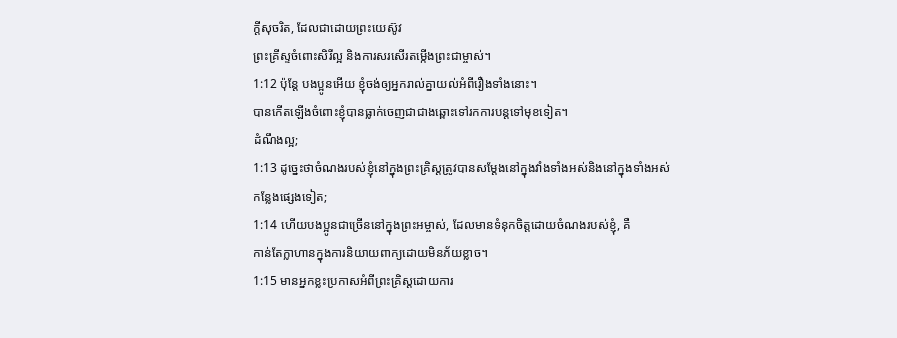ក្តីសុចរិត, ដែលជាដោយព្រះយេស៊ូវ
ព្រះគ្រីស្ទចំពោះសិរីល្អ និងការសរសើរតម្កើងព្រះជាម្ចាស់។
1:12 ប៉ុន្តែ បងប្អូនអើយ ខ្ញុំចង់ឲ្យអ្នករាល់គ្នាយល់អំពីរឿងទាំងនោះ។
បានកើតឡើងចំពោះខ្ញុំបានធ្លាក់ចេញជាជាងឆ្ពោះទៅរកការបន្តទៅមុខទៀត។
ដំណឹងល្អ;
1:13 ដូច្នេះថាចំណងរបស់ខ្ញុំនៅក្នុងព្រះគ្រិស្ដត្រូវបានសម្ដែងនៅក្នុងវាំងទាំងអស់និងនៅក្នុងទាំងអស់
កន្លែងផ្សេងទៀត;
1:14 ហើយបងប្អូនជាច្រើននៅក្នុងព្រះអម្ចាស់, ដែលមានទំនុកចិត្តដោយចំណងរបស់ខ្ញុំ, គឺ
កាន់តែក្លាហានក្នុងការនិយាយពាក្យដោយមិនភ័យខ្លាច។
1:15 មានអ្នកខ្លះប្រកាសអំពីព្រះគ្រិស្ដដោយការ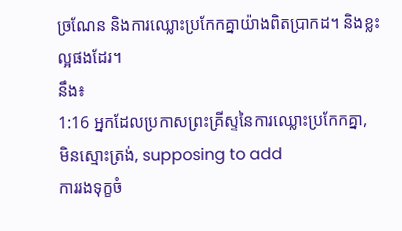ច្រណែន និងការឈ្លោះប្រកែកគ្នាយ៉ាងពិតប្រាកដ។ និងខ្លះល្អផងដែរ។
នឹង៖
1:16 អ្នកដែលប្រកាសព្រះគ្រីស្ទនៃការឈ្លោះប្រកែកគ្នា, មិនស្មោះត្រង់, supposing to add
ការរងទុក្ខចំ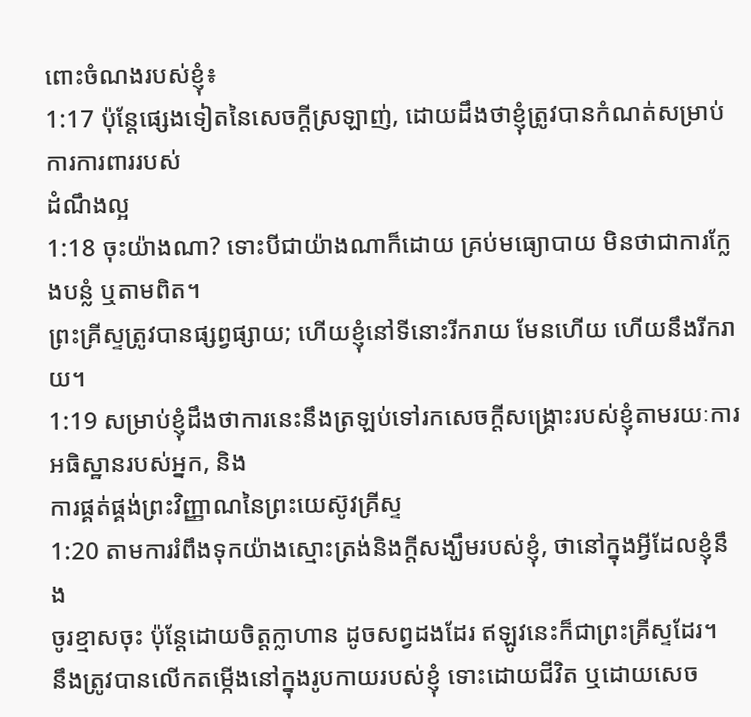ពោះចំណងរបស់ខ្ញុំ៖
1:17 ប៉ុន្តែផ្សេងទៀតនៃសេចក្ដីស្រឡាញ់, ដោយដឹងថាខ្ញុំត្រូវបានកំណត់សម្រាប់ការការពាររបស់
ដំណឹងល្អ
1:18 ចុះយ៉ាងណា? ទោះបីជាយ៉ាងណាក៏ដោយ គ្រប់មធ្យោបាយ មិនថាជាការក្លែងបន្លំ ឬតាមពិត។
ព្រះគ្រីស្ទត្រូវបានផ្សព្វផ្សាយ; ហើយខ្ញុំនៅទីនោះរីករាយ មែនហើយ ហើយនឹងរីករាយ។
1:19 សម្រាប់ខ្ញុំដឹងថាការនេះនឹងត្រឡប់ទៅរកសេចក្ដីសង្គ្រោះរបស់ខ្ញុំតាមរយៈការអធិស្ឋានរបស់អ្នក, និង
ការផ្គត់ផ្គង់ព្រះវិញ្ញាណនៃព្រះយេស៊ូវគ្រីស្ទ
1:20 តាមការរំពឹងទុកយ៉ាងស្មោះត្រង់និងក្តីសង្ឃឹមរបស់ខ្ញុំ, ថានៅក្នុងអ្វីដែលខ្ញុំនឹង
ចូរខ្មាសចុះ ប៉ុន្តែដោយចិត្តក្លាហាន ដូចសព្វដងដែរ ឥឡូវនេះក៏ជាព្រះគ្រីស្ទដែរ។
នឹងត្រូវបានលើកតម្កើងនៅក្នុងរូបកាយរបស់ខ្ញុំ ទោះដោយជីវិត ឬដោយសេច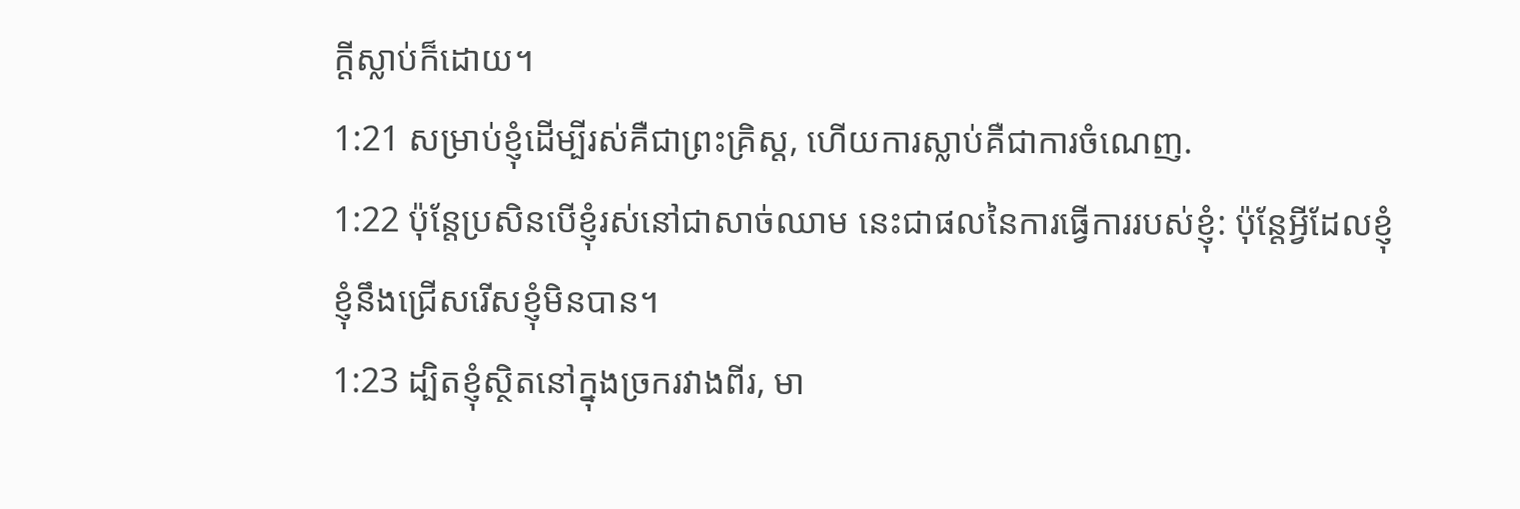ក្តីស្លាប់ក៏ដោយ។
1:21 សម្រាប់ខ្ញុំដើម្បីរស់គឺជាព្រះគ្រិស្ដ, ហើយការស្លាប់គឺជាការចំណេញ.
1:22 ប៉ុន្តែប្រសិនបើខ្ញុំរស់នៅជាសាច់ឈាម នេះជាផលនៃការធ្វើការរបស់ខ្ញុំ: ប៉ុន្តែអ្វីដែលខ្ញុំ
ខ្ញុំនឹងជ្រើសរើសខ្ញុំមិនបាន។
1:23 ដ្បិតខ្ញុំស្ថិតនៅក្នុងច្រករវាងពីរ, មា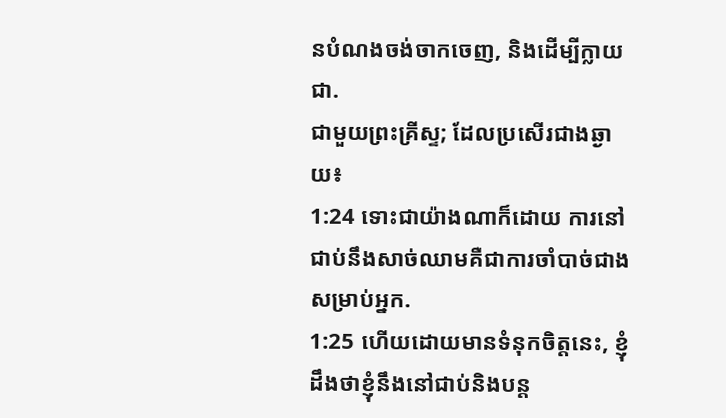នបំណងចង់ចាកចេញ, និងដើម្បីក្លាយជា.
ជាមួយព្រះគ្រីស្ទ; ដែលប្រសើរជាងឆ្ងាយ៖
1:24 ទោះជាយ៉ាងណាក៏ដោយ ការនៅជាប់នឹងសាច់ឈាមគឺជាការចាំបាច់ជាងសម្រាប់អ្នក.
1:25 ហើយដោយមានទំនុកចិត្តនេះ, ខ្ញុំដឹងថាខ្ញុំនឹងនៅជាប់និងបន្ត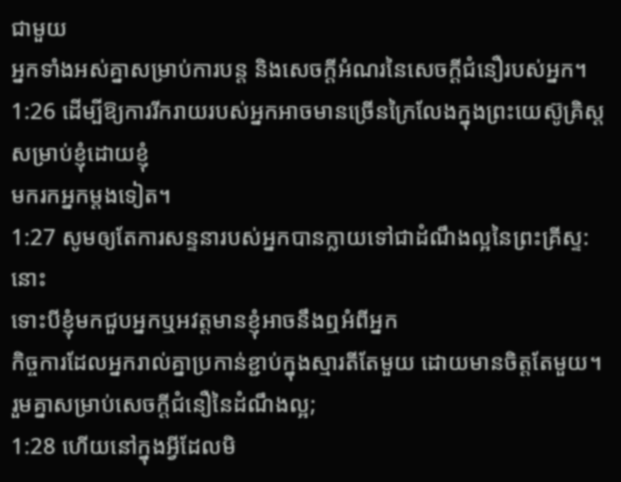ជាមួយ
អ្នកទាំងអស់គ្នាសម្រាប់ការបន្ត និងសេចក្តីអំណរនៃសេចក្តីជំនឿរបស់អ្នក។
1:26 ដើម្បីឱ្យការរីករាយរបស់អ្នកអាចមានច្រើនក្រៃលែងក្នុងព្រះយេស៊ូគ្រិស្ដសម្រាប់ខ្ញុំដោយខ្ញុំ
មករកអ្នកម្តងទៀត។
1:27 សូមឲ្យតែការសន្ទនារបស់អ្នកបានក្លាយទៅជាដំណឹងល្អនៃព្រះគ្រីស្ទ: នោះ
ទោះបីខ្ញុំមកជួបអ្នកឬអវត្តមានខ្ញុំអាចនឹងឮអំពីអ្នក
កិច្ចការដែលអ្នករាល់គ្នាប្រកាន់ខ្ជាប់ក្នុងស្មារតីតែមួយ ដោយមានចិត្តតែមួយ។
រួមគ្នាសម្រាប់សេចក្តីជំនឿនៃដំណឹងល្អ;
1:28 ហើយនៅក្នុងអ្វីដែលមិ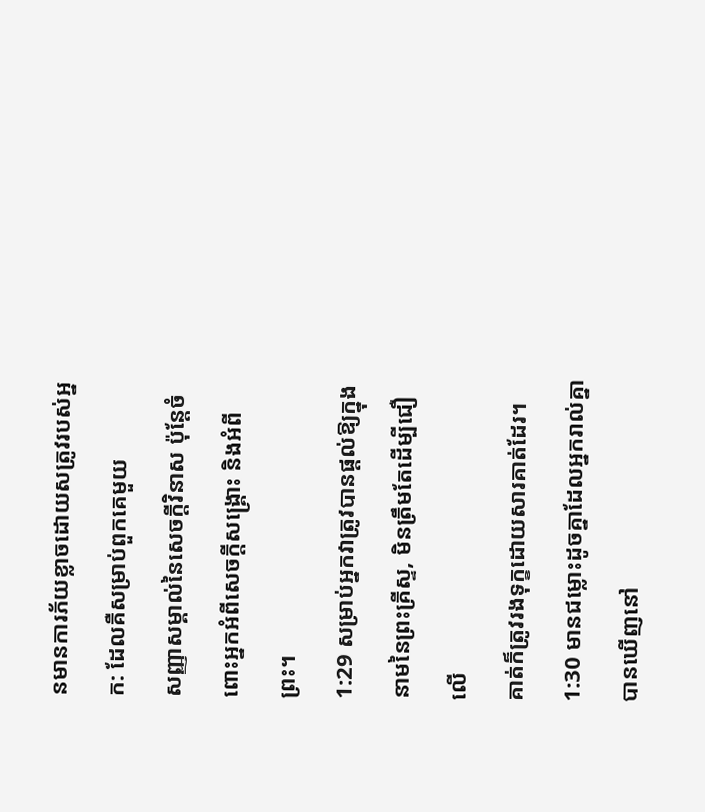នមានការភ័យខ្លាចដោយសត្រូវរបស់អ្នក: ដែលគឺសម្រាប់ពួកគេមួយ
សញ្ញាសម្គាល់នៃសេចក្តីវិនាស ប៉ុន្តែចំពោះអ្នកអំពីសេចក្តីសង្រ្គោះ និងអំពីព្រះ។
1:29 សម្រាប់អ្នកវាត្រូវបានផ្ដល់ឱ្យក្នុងនាមនៃព្រះគ្រីស្ទ, មិនត្រឹមតែដើម្បីជឿលើ
គាត់ក៏ត្រូវរងទុក្ខដោយសារគាត់ដែរ។
1:30 មានជម្លោះដូចគ្នាដែលអ្នករាល់គ្នាបានឃើញនៅ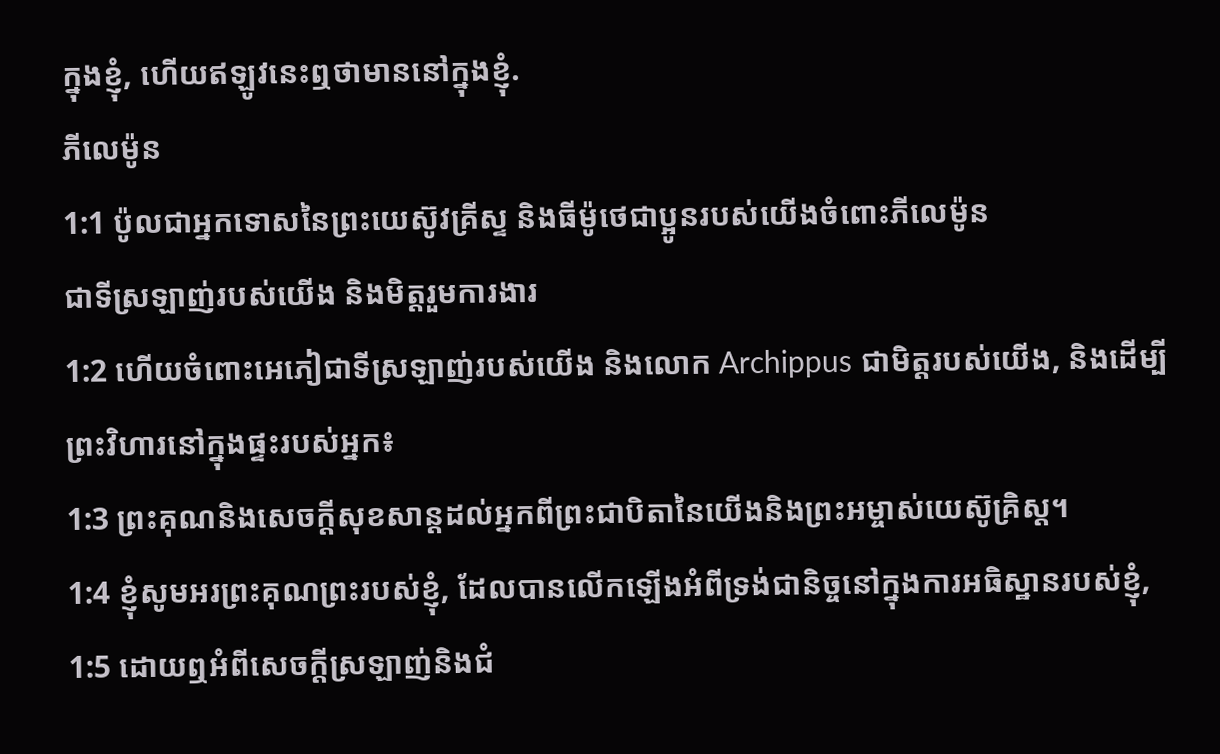ក្នុងខ្ញុំ, ហើយឥឡូវនេះឮថាមាននៅក្នុងខ្ញុំ.
ភីលេម៉ូន
1:1 ប៉ូលជាអ្នកទោសនៃព្រះយេស៊ូវគ្រីស្ទ និងធីម៉ូថេជាប្អូនរបស់យើងចំពោះភីលេម៉ូន
ជាទីស្រឡាញ់របស់យើង និងមិត្តរួមការងារ
1:2 ហើយចំពោះអេភៀជាទីស្រឡាញ់របស់យើង និងលោក Archippus ជាមិត្តរបស់យើង, និងដើម្បី
ព្រះវិហារនៅក្នុងផ្ទះរបស់អ្នក៖
1:3 ព្រះគុណនិងសេចក្ដីសុខសាន្តដល់អ្នកពីព្រះជាបិតានៃយើងនិងព្រះអម្ចាស់យេស៊ូគ្រិស្ដ។
1:4 ខ្ញុំសូមអរព្រះគុណព្រះរបស់ខ្ញុំ, ដែលបានលើកឡើងអំពីទ្រង់ជានិច្ចនៅក្នុងការអធិស្ឋានរបស់ខ្ញុំ,
1:5 ដោយឮអំពីសេចក្ដីស្រឡាញ់និងជំ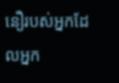នឿរបស់អ្នកដែលអ្នក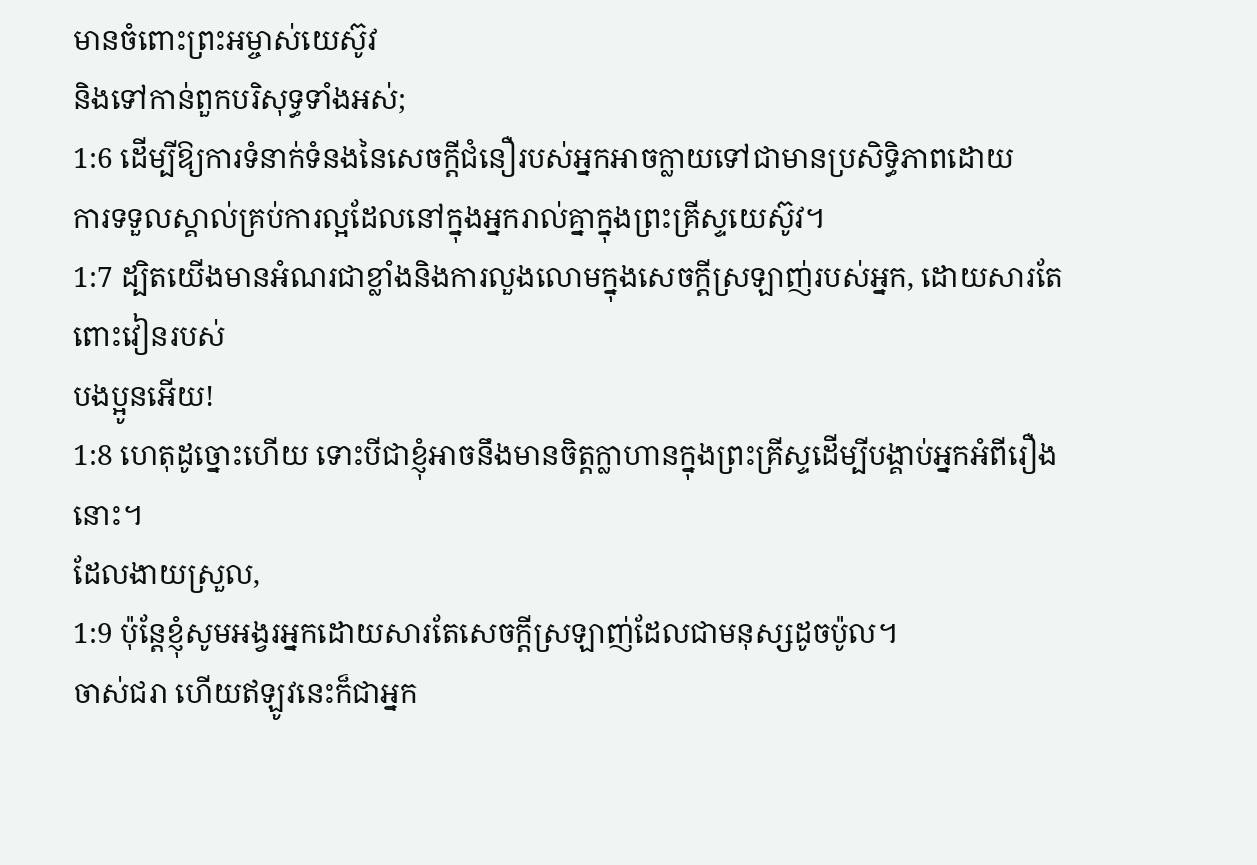មានចំពោះព្រះអម្ចាស់យេស៊ូវ
និងទៅកាន់ពួកបរិសុទ្ធទាំងអស់;
1:6 ដើម្បីឱ្យការទំនាក់ទំនងនៃសេចក្ដីជំនឿរបស់អ្នកអាចក្លាយទៅជាមានប្រសិទ្ធិភាពដោយ
ការទទួលស្គាល់គ្រប់ការល្អដែលនៅក្នុងអ្នករាល់គ្នាក្នុងព្រះគ្រីស្ទយេស៊ូវ។
1:7 ដ្បិតយើងមានអំណរជាខ្លាំងនិងការលួងលោមក្នុងសេចក្ដីស្រឡាញ់របស់អ្នក, ដោយសារតែពោះវៀនរបស់
បងប្អូនអើយ!
1:8 ហេតុដូច្នោះហើយ ទោះបីជាខ្ញុំអាចនឹងមានចិត្តក្លាហានក្នុងព្រះគ្រីស្ទដើម្បីបង្គាប់អ្នកអំពីរឿងនោះ។
ដែលងាយស្រួល,
1:9 ប៉ុន្តែខ្ញុំសូមអង្វរអ្នកដោយសារតែសេចក្ដីស្រឡាញ់ដែលជាមនុស្សដូចប៉ូល។
ចាស់ជរា ហើយឥឡូវនេះក៏ជាអ្នក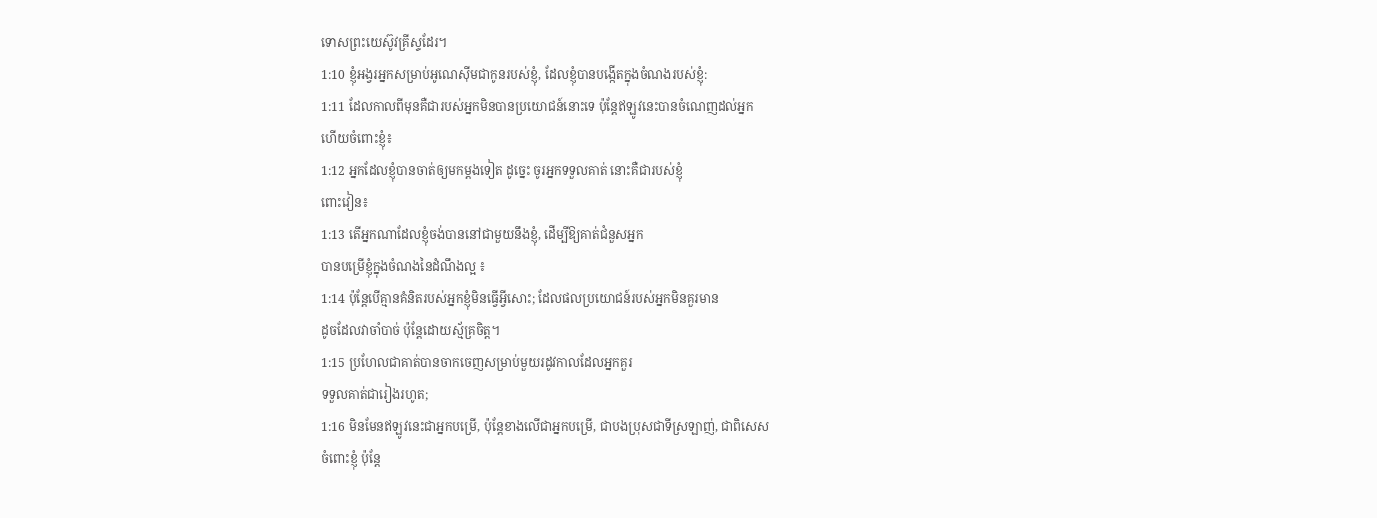ទោសព្រះយេស៊ូវគ្រីស្ទដែរ។
1:10 ខ្ញុំអង្វរអ្នកសម្រាប់អូណេស៊ីមជាកូនរបស់ខ្ញុំ, ដែលខ្ញុំបានបង្កើតក្នុងចំណងរបស់ខ្ញុំ:
1:11 ដែលកាលពីមុនគឺជារបស់អ្នកមិនបានប្រយោជន៍នោះទេ ប៉ុន្តែឥឡូវនេះបានចំណេញដល់អ្នក
ហើយចំពោះខ្ញុំ៖
1:12 អ្នកដែលខ្ញុំបានចាត់ឲ្យមកម្ដងទៀត ដូច្នេះ ចូរអ្នកទទួលគាត់ នោះគឺជារបស់ខ្ញុំ
ពោះវៀន៖
1:13 តើអ្នកណាដែលខ្ញុំចង់បាននៅជាមួយនឹងខ្ញុំ, ដើម្បីឱ្យគាត់ជំនួសអ្នក
បានបម្រើខ្ញុំក្នុងចំណងនៃដំណឹងល្អ ៖
1:14 ប៉ុន្តែបើគ្មានគំនិតរបស់អ្នកខ្ញុំមិនធ្វើអ្វីសោះ; ដែលផលប្រយោជន៍របស់អ្នកមិនគួរមាន
ដូចដែលវាចាំបាច់ ប៉ុន្តែដោយស្ម័គ្រចិត្ត។
1:15 ប្រហែលជាគាត់បានចាកចេញសម្រាប់មួយរដូវកាលដែលអ្នកគួរ
ទទួលគាត់ជារៀងរហូត;
1:16 មិនមែនឥឡូវនេះជាអ្នកបម្រើ, ប៉ុន្តែខាងលើជាអ្នកបម្រើ, ជាបងប្រុសជាទីស្រឡាញ់, ជាពិសេស
ចំពោះខ្ញុំ ប៉ុន្តែ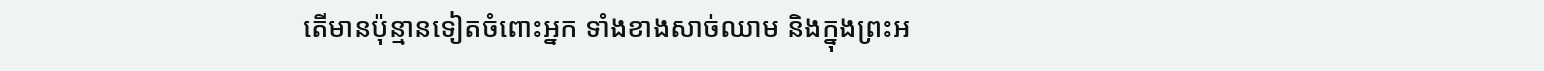តើមានប៉ុន្មានទៀតចំពោះអ្នក ទាំងខាងសាច់ឈាម និងក្នុងព្រះអ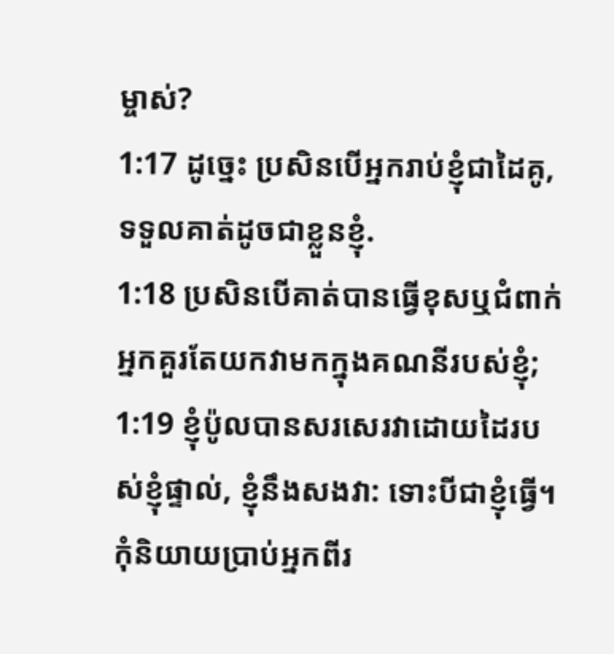ម្ចាស់?
1:17 ដូច្នេះ ប្រសិនបើអ្នករាប់ខ្ញុំជាដៃគូ, ទទួលគាត់ដូចជាខ្លួនខ្ញុំ.
1:18 ប្រសិនបើគាត់បានធ្វើខុសឬជំពាក់អ្នកគួរតែយកវាមកក្នុងគណនីរបស់ខ្ញុំ;
1:19 ខ្ញុំប៉ូលបានសរសេរវាដោយដៃរបស់ខ្ញុំផ្ទាល់, ខ្ញុំនឹងសងវា: ទោះបីជាខ្ញុំធ្វើ។
កុំនិយាយប្រាប់អ្នកពីរ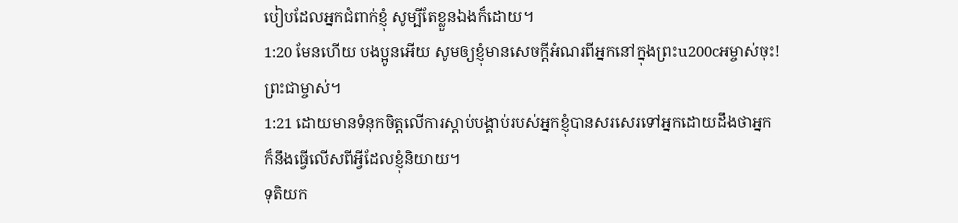បៀបដែលអ្នកជំពាក់ខ្ញុំ សូម្បីតែខ្លួនឯងក៏ដោយ។
1:20 មែនហើយ បងប្អូនអើយ សូមឲ្យខ្ញុំមានសេចក្តីអំណរពីអ្នកនៅក្នុងព្រះu200cអម្ចាស់ចុះ!
ព្រះជាម្ចាស់។
1:21 ដោយមានទំនុកចិត្តលើការស្តាប់បង្គាប់របស់អ្នកខ្ញុំបានសរសេរទៅអ្នកដោយដឹងថាអ្នក
ក៏នឹងធ្វើលើសពីអ្វីដែលខ្ញុំនិយាយ។
ទុតិយក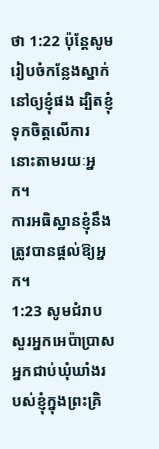ថា 1:22 ប៉ុន្តែសូមរៀបចំកន្លែងស្នាក់នៅឲ្យខ្ញុំផង ដ្បិតខ្ញុំទុកចិត្តលើការនោះតាមរយៈអ្នក។
ការអធិស្ឋានខ្ញុំនឹងត្រូវបានផ្តល់ឱ្យអ្នក។
1:23 សូមជំរាបសួរអ្នកអេប៉ាប្រាស អ្នកជាប់ឃុំឃាំងរបស់ខ្ញុំក្នុងព្រះគ្រិ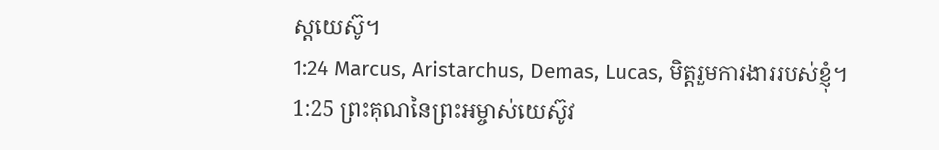ស្ដយេស៊ូ។
1:24 Marcus, Aristarchus, Demas, Lucas, មិត្តរួមការងាររបស់ខ្ញុំ។
1:25 ព្រះគុណនៃព្រះអម្ចាស់យេស៊ូវ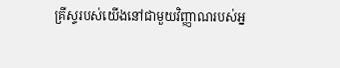គ្រីស្ទរបស់យើងនៅជាមួយវិញ្ញាណរបស់អ្ន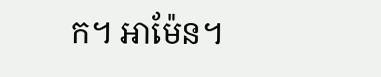ក។ អាម៉ែន។